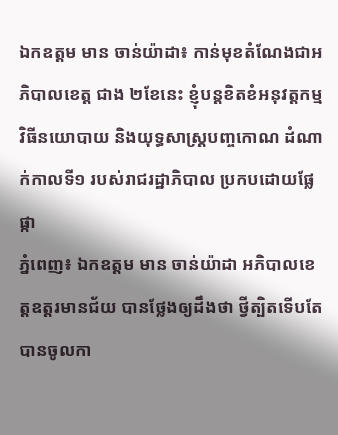ឯកឧត្តម មាន ចាន់យ៉ាដា៖ កាន់មុខតំណែងជាអភិបាលខេត្ត ជាង ២ខែនេះ ខ្ញុំបន្តខិតខំអនុវត្តកម្មវិធីនយោបាយ និងយុទ្ធសាស្ត្របញ្ចកោណ ដំណាក់កាលទី១ របស់រាជរដ្ឋាភិបាល ប្រកបដោយផ្លែផ្កា
ភ្នំពេញ៖ ឯកឧត្តម មាន ចាន់យ៉ាដា អភិបាលខេត្តឧត្តរមានជ័យ បានថ្លែងឲ្យដឹងថា ថ្វីត្បិតទើបតែបានចូលកា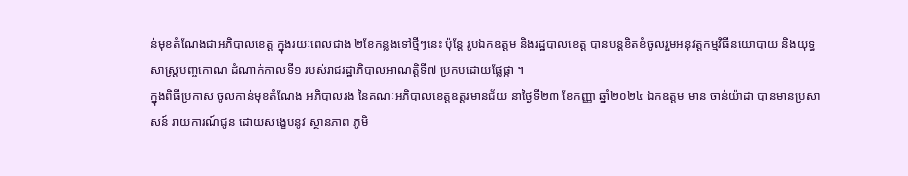ន់មុខតំណែងជាអភិបាលខេត្ត ក្នុងរយៈពេលជាង ២ខែកន្លងទៅថ្មីៗនេះ ប៉ុន្តែ រូបឯកឧត្ដម និងរដ្ឋបាលខេត្ត បានបន្តខិតខំចូលរួមអនុវត្តកម្មវិធីនយោបាយ និងយុទ្ធសាស្ត្របញ្ចកោណ ដំណាក់កាលទី១ របស់រាជរដ្ឋាភិបាលអាណត្តិទី៧ ប្រកបដោយផ្លែផ្កា ។
ក្នុងពិធីប្រកាស ចូលកាន់មុខតំណែង អភិបាលរង នៃគណៈអភិបាលខេត្តឧត្តរមានជ័យ នាថ្ងៃទី២៣ ខែកញ្ញា ឆ្នាំ២០២៤ ឯកឧត្តម មាន ចាន់យ៉ាដា បានមានប្រសាសន៍ រាយការណ៍ជូន ដោយសង្ខេបនូវ ស្ថានភាព ភូមិ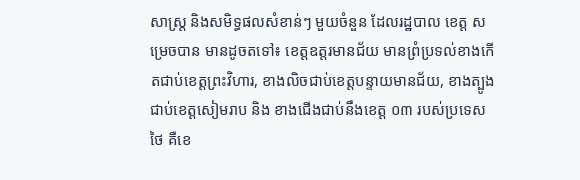សាស្ត្រ និងសមិទ្ធផលសំខាន់ៗ មួយចំនួន ដែលរដ្ឋបាល ខេត្ត សម្រេចបាន មានដូចតទៅ៖ ខេត្តឧត្តរមានជ័យ មានព្រំប្រទល់ខាងកើតជាប់ខេត្តព្រះវិហារ, ខាងលិចជាប់ខេត្តបន្ទាយមានជ័យ, ខាងត្បូងជាប់ខេត្តសៀមរាប និង ខាងជើងជាប់នឹងខេត្ត ០៣ របស់ប្រទេសថៃ គឺខេ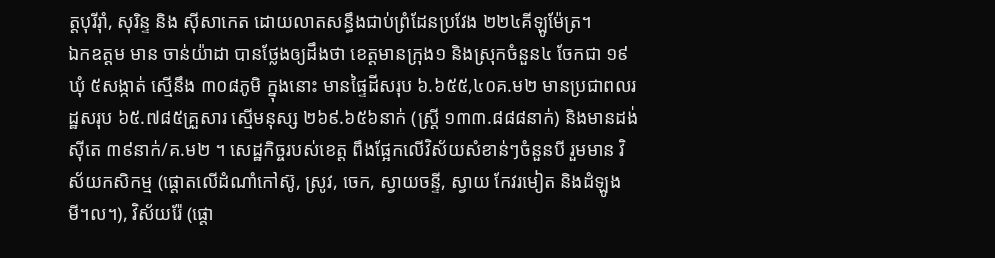ត្តបុរីរ៉ាំ, សុរិន្ទ និង ស៊ីសាកេត ដោយលាតសន្ធឹងជាប់ព្រំដែនប្រវែង ២២៤គីឡូម៉ែត្រ។
ឯកឧត្តម មាន ចាន់យ៉ាដា បានថ្លែងឲ្យដឹងថា ខេត្តមានក្រុង១ និងស្រុកចំនួន៤ ចែកជា ១៩ឃុំ ៥សង្កាត់ ស្មើនឹង ៣០៨ភូមិ ក្នុងនោះ មានផ្ទៃដីសរុប ៦.៦៥៥,៤០គ.ម២ មានប្រជាពលរដ្ឋសរុប ៦៥.៧៨៥គ្រួសារ ស្មើមនុស្ស ២៦៩.៦៥៦នាក់ (ស្ត្រី ១៣៣.៨៨៨នាក់) និងមានដង់ស៊ីតេ ៣៩នាក់/គ.ម២ ។ សេដ្ឋកិច្ចរបស់ខេត្ត ពឹងផ្អែកលើវិស័យសំខាន់ៗចំនួនបី រួមមាន វិស័យកសិកម្ម (ផ្តោតលើដំណាំកៅស៊ូ, ស្រូវ, ចេក, ស្វាយចន្ទី, ស្វាយ កែវរមៀត និងដំឡូងមី។ល។), វិស័យរ៉ែ (ផ្តោ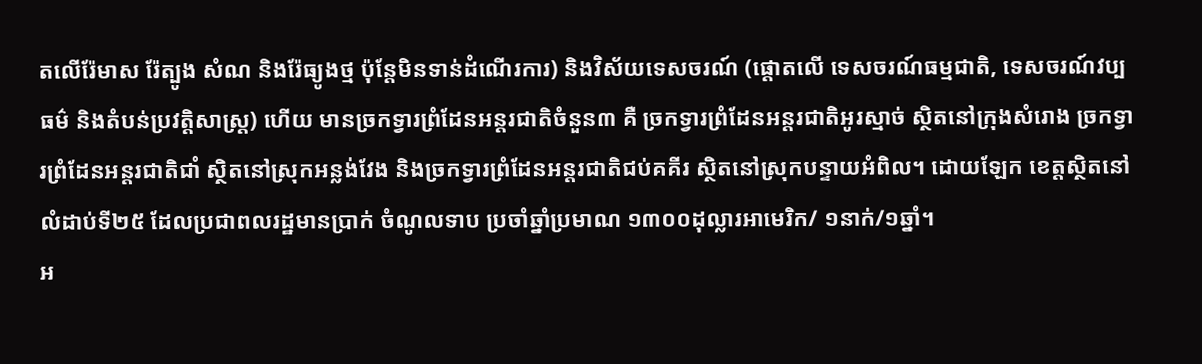តលើរ៉ែមាស រ៉ែត្បូង សំណ និងរ៉ែធ្យូងថ្ម ប៉ុន្តែមិនទាន់ដំណើរការ) និងវិស័យទេសចរណ៍ (ផ្តោតលើ ទេសចរណ៍ធម្មជាតិ, ទេសចរណ៍វប្បធម៌ និងតំបន់ប្រវត្តិសាស្ត្រ) ហើយ មានច្រកទ្វារព្រំដែនអន្តរជាតិចំនួន៣ គឺ ច្រកទ្វារព្រំដែនអន្តរជាតិអូរស្មាច់ ស្ថិតនៅក្រុងសំរោង ច្រកទ្វារព្រំដែនអន្តរជាតិជាំ ស្ថិតនៅស្រុកអន្លង់វែង និងច្រកទ្វារព្រំដែនអន្តរជាតិជប់គគីរ ស្ថិតនៅស្រុកបន្ទាយអំពិល។ ដោយឡែក ខេត្តស្ថិតនៅលំដាប់ទី២៥ ដែលប្រជាពលរដ្ឋមានប្រាក់ ចំណូលទាប ប្រចាំឆ្នាំប្រមាណ ១៣០០ដុល្លារអាមេរិក/ ១នាក់/១ឆ្នាំ។
អ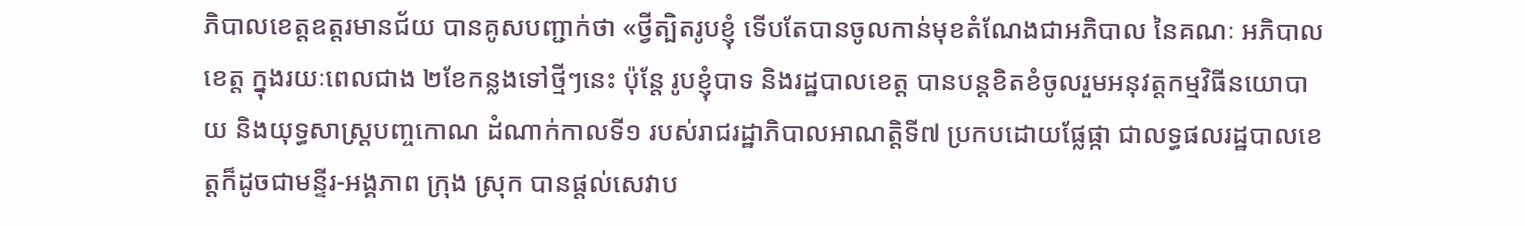ភិបាលខេត្តឧត្តរមានជ័យ បានគូសបញ្ជាក់ថា «ថ្វីត្បិតរូបខ្ញុំ ទើបតែបានចូលកាន់មុខតំណែងជាអភិបាល នៃគណៈ អភិបាលខេត្ត ក្នុងរយៈពេលជាង ២ខែកន្លងទៅថ្មីៗនេះ ប៉ុន្តែ រូបខ្ញុំបាទ និងរដ្ឋបាលខេត្ត បានបន្តខិតខំចូលរួមអនុវត្តកម្មវិធីនយោបាយ និងយុទ្ធសាស្ត្របញ្ចកោណ ដំណាក់កាលទី១ របស់រាជរដ្ឋាភិបាលអាណត្តិទី៧ ប្រកបដោយផ្លែផ្កា ជាលទ្ធផលរដ្ឋបាលខេត្តក៏ដូចជាមន្ទីរ-អង្គភាព ក្រុង ស្រុក បានផ្តល់សេវាប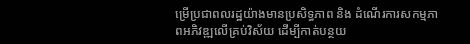ម្រើប្រជាពលរដ្ឋយ៉ាងមានប្រសិទ្ធភាព និង ដំណើរការសកម្មភាពអភិវឌ្ឍលើគ្រប់វិស័យ ដើម្បីកាត់បន្ថយ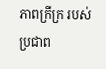ភាពក្រីក្រ របស់ប្រជាព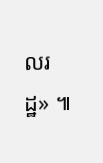លរដ្ឋ» ៕